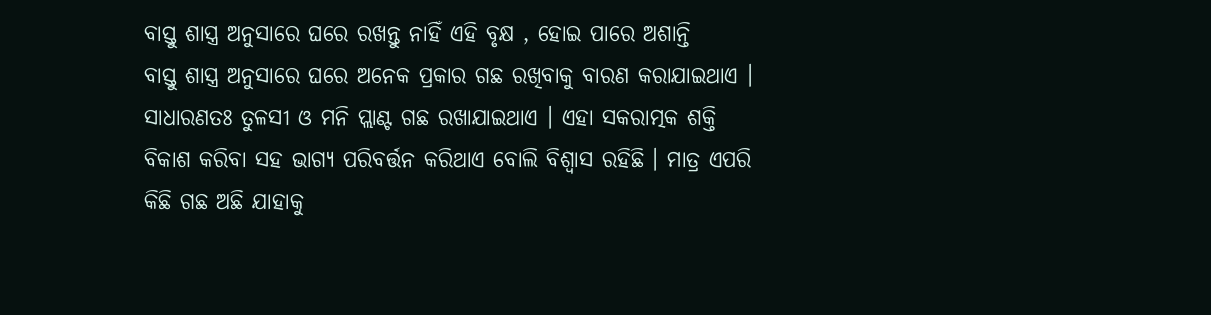ବାସ୍ତୁ ଶାସ୍ତ୍ର ଅନୁସାରେ ଘରେ ରଖନ୍ତୁ ନାହିଁ ଏହି ବୃକ୍ଷ , ହୋଇ ପାରେ ଅଶାନ୍ତି
ବାସ୍ତୁ ଶାସ୍ତ୍ର ଅନୁସାରେ ଘରେ ଅନେକ ପ୍ରକାର ଗଛ ରଖିବାକୁ ବାରଣ କରାଯାଇଥାଏ । ସାଧାରଣତଃ ତୁଳସୀ ଓ ମନି ପ୍ଲାଣ୍ଟ ଗଛ ରଖାଯାଇଥାଏ । ଏହା ସକରାତ୍ମକ ଶକ୍ତି ବିକାଶ କରିବା ସହ ଭାଗ୍ୟ ପରିବର୍ତ୍ତନ କରିଥାଏ ବୋଲି ବିଶ୍ୱାସ ରହିଛି । ମାତ୍ର ଏପରି କିଛି ଗଛ ଅଛି ଯାହାକୁ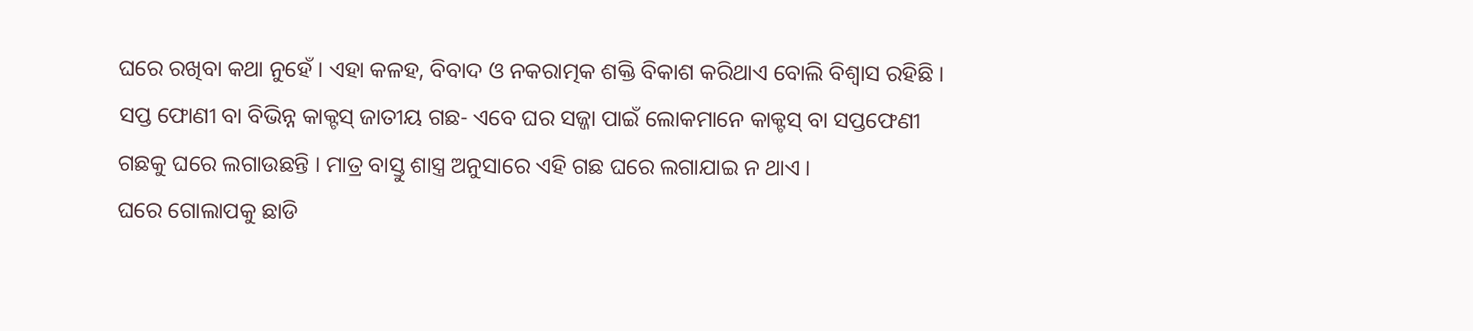ଘରେ ରଖିବା କଥା ନୁହେଁ । ଏହା କଳହ, ବିବାଦ ଓ ନକରାତ୍ମକ ଶକ୍ତି ବିକାଶ କରିଥାଏ ବୋଲି ବିଶ୍ୱାସ ରହିଛି ।
ସପ୍ତ ଫୋଣୀ ବା ବିଭିନ୍ନ କାକ୍ଟସ୍ ଜାତୀୟ ଗଛ- ଏବେ ଘର ସଜ୍ଜା ପାଇଁ ଲୋକମାନେ କାକ୍ଟସ୍ ବା ସପ୍ତଫେଣୀ ଗଛକୁ ଘରେ ଲଗାଉଛନ୍ତି । ମାତ୍ର ବାସ୍ତୁ ଶାସ୍ତ୍ର ଅନୁସାରେ ଏହି ଗଛ ଘରେ ଲଗାଯାଇ ନ ଥାଏ ।
ଘରେ ଗୋଲାପକୁ ଛାଡି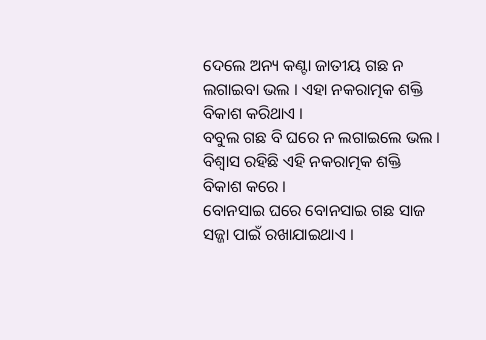ଦେଲେ ଅନ୍ୟ କଣ୍ଟା ଜାତୀୟ ଗଛ ନ ଲଗାଇବା ଭଲ । ଏହା ନକରାତ୍ମକ ଶକ୍ତି ବିକାଶ କରିଥାଏ ।
ବବୁଲ ଗଛ ବି ଘରେ ନ ଲଗାଇଲେ ଭଲ । ବିଶ୍ୱାସ ରହିଛି ଏହି ନକରାତ୍ମକ ଶକ୍ତି ବିକାଶ କରେ ।
ବୋନସାଇ ଘରେ ବୋନସାଇ ଗଛ ସାଜ ସଜ୍ଜା ପାଇଁ ରଖାଯାଇଥାଏ ।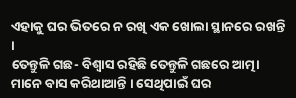ଏହାକୁ ଘର ଭିତରେ ନ ରଖି ଏକ ଖୋଲା ସ୍ଥାନରେ ରଖନ୍ତି ।
ତେନ୍ତୁଳି ଗଛ- ବିଶ୍ୱାସ ରହିଛି ତେନ୍ତୁଳି ଗଛରେ ଆତ୍ମା ମାନେ ବାସ କରିଥାଆନ୍ତି । ସେଥିପାଇଁ ଘର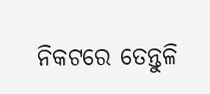ନିକଟରେ ତେନ୍ତୁଳି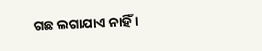ଗଛ ଲଗାଯାଏ ନାହିଁ ।